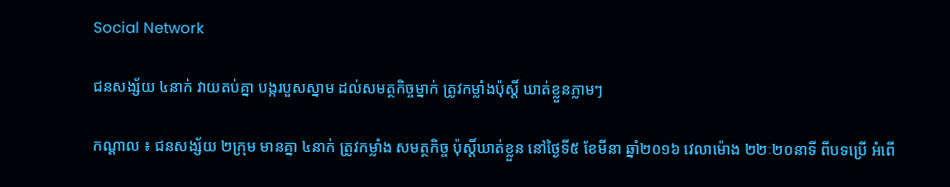Social Network

ជនសង្ស័យ ៤នាក់ វាយតប់គ្នា បង្ករបួសស្នាម ដល់សមត្ថកិច្ចម្នាក់ ត្រូវកម្លាំងប៉ុស្តិ៍ ឃាត់ខ្លួនភ្លាមៗ

កណ្តាល ៖ ជនសង្ស័យ ២ក្រុម មានគ្នា ៤នាក់ ត្រូវកម្លាំង សមត្ថកិច្ច ប៉ុស្តិ៍ឃាត់ខ្លួន នៅថ្ងៃទី៥ ខែមីនា ឆ្នាំ២០១៦ វេលាម៉ោង ២២ៈ២០នាទី ពីបទប្រើ អំពើ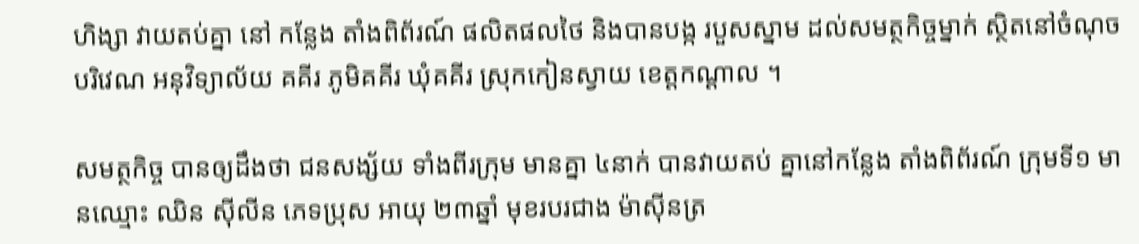ហិង្សា វាយតប់គ្នា នៅ កន្លែង តាំងពិព័រណ៍ ផលិតផលថៃ និងបានបង្ក របួសស្នាម ដល់សមត្ថកិច្ចម្នាក់ ស្ថិតនៅចំណុច បរិវេណ អនុវិទ្យាល័យ គគីរ ភូមិគគីរ ឃុំគគីរ ស្រុកកៀនស្វាយ ខេត្ដកណ្ដាល ។

សមត្ថកិច្ច បានឲ្យដឹងថា ជនសង្ស័យ ទាំងពីរក្រុម មានគ្នា ៤នាក់ បានវាយតប់ គ្នានៅកន្លែង តាំងពិព័រណ៍ ក្រុមទី១ មានឈ្មោះ ឈិន ស៊ីលីន ភេទប្រុស អាយុ ២៣ឆ្នាំ មុខរបរជាង ម៉ាស៊ីនត្រ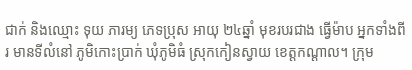ជាក់ និងឈ្មោះ ទុយ ភារម្យ ភេទប្រុស អាយុ ២៤ឆ្នាំ មុខរបរជាង ធ្វើម៉ាប អ្នកទាំងពីរ មានទីលំនៅ ភូមិកោះប្រាក់ ឃុំភូមិធំ ស្រុកកៀនស្វាយ ខេត្តកណ្តាល។ ក្រុម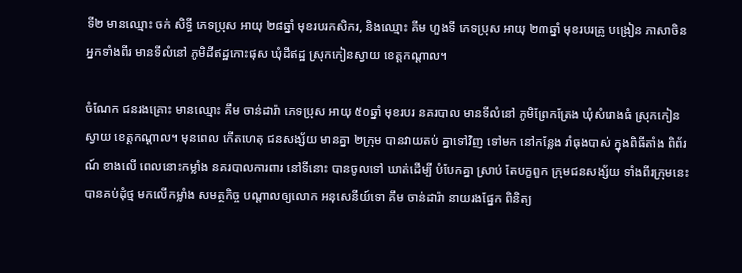ទី២ មានឈ្មោះ ចក់ សិទ្ធី ភេទប្រុស អាយុ ២៨ឆ្នាំ មុខរបរកសិករ, និងឈ្មោះ គីម ហួងទី ភេទប្រុស អាយុ ២៣ឆ្នាំ មុខរបរគ្រូ បង្រៀន ភាសាចិន អ្នកទាំងពីរ មានទីលំនៅ ភូមិដីឥដ្ឋកោះផុស ឃុំដីឥដ្ឋ ស្រុកកៀនស្វាយ ខេត្តកណ្តាល។

ចំណែក ជនរងគ្រោះ មានឈ្មោះ គឹម ចាន់ដារ៉ា ភេទប្រុស អាយុ ៥០ឆ្នាំ មុខរបរ នគរបាល មានទីលំនៅ ភូមិព្រែកត្រែង ឃុំសំរោងធំ ស្រុកកៀនស្វាយ ខេត្តកណ្តាល។ មុនពេល កើតហេតុ ជនសង្ស័យ មានគ្នា ២ក្រុម បានវាយតប់ គ្នាទៅវិញ ទៅមក នៅកន្លែង រាំធុងបាស់ ក្នុងពិធីតាំង ពិព័រណ៍ ខាងលើ ពេលនោះកម្លាំង នគរបាលការពារ នៅទីនោះ បានចូលទៅ ឃាត់ដើម្បី បំបែកគ្នា ស្រាប់ តែបក្ខពួក ក្រុមជនសង្ស័យ ទាំងពីរក្រុមនេះ បានគប់ដុំថ្ម មកលើកម្លាំង សមត្ថកិច្ច បណ្ដាលឲ្យលោក អនុសេនីយ៍ទោ គឹម ចាន់ដារ៉ា នាយរងផ្នែក ពិនិត្យ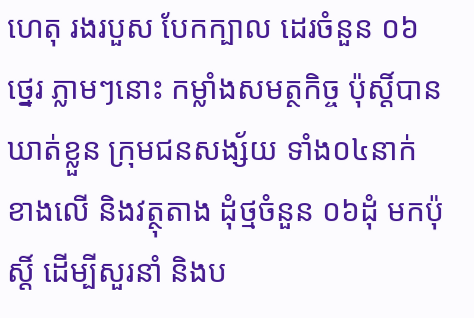ហេតុ រងរបួស បែកក្បាល ដេរចំនួន ០៦ថ្នេរ ភ្លាមៗនោះ កម្លាំងសមត្ថកិច្ច ប៉ុស្តិ៍បាន ឃាត់ខ្លួន ក្រុមជនសង្ស័យ ទាំង០៤នាក់ ខាងលើ និងវត្ថុតាង ដុំថ្មចំនួន ០៦ដុំ មកប៉ុស្តិ៍ ដើម្បីសួរនាំ និងប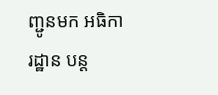ញ្ជូនមក អធិការដ្ឋាន បន្ត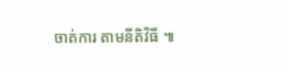ចាត់ការ តាមនីតិវិធី ៕